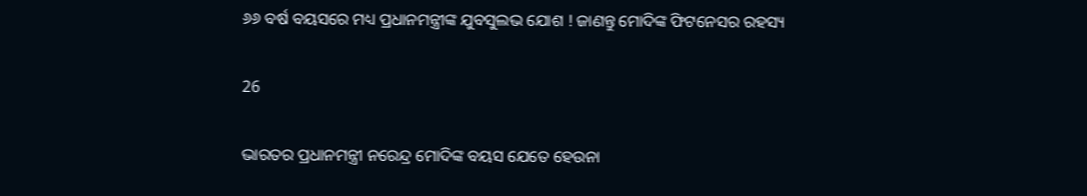୬୬ ବର୍ଷ ବୟସରେ ମଧ୍ୟ ପ୍ରଧାନମନ୍ତ୍ରୀଙ୍କ ଯୁବସୁଲଭ ଯୋଶ ! ଜାଣନ୍ତୁ ମୋଦିଙ୍କ ଫିଟନେସର ରହସ୍ୟ

26

ଭାରତର ପ୍ରଧାନମନ୍ତ୍ରୀ ନରେନ୍ଦ୍ର ମୋଦିଙ୍କ ବୟସ ଯେତେ ହେଉନା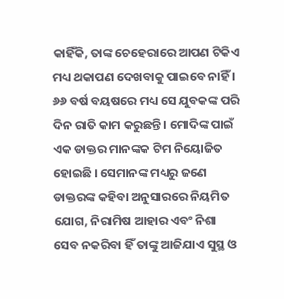କାହିଁକି, ତାଙ୍କ ଚେହେରାରେ ଆପଣ ଟିକିଏ ମଧ୍ୟ ଥକାପଣ ଦେଖବାକୁ ପାଇବେ ନାହିଁ । ୬୬ ବର୍ଷ ବୟଷରେ ମଧ୍ୟ ସେ ଯୁବକଙ୍କ ପରି ଦିନ ରାତି କାମ କରୁଛନ୍ତି । ମୋଦିଙ୍କ ପାଇଁ ଏକ ଡାକ୍ତର ମାନଙ୍କକ ଟିମ ନିୟୋଜିତ ହୋଇଛି । ସେମାନଙ୍କ ମଧ୍ୟରୁ ଜଣେ ଡାକ୍ତରଙ୍କ କହିବା ଅନୁସାରରେ ନିୟମିତ ଯୋଗ, ନିରାମିଷ ଆହାର ଏବଂ ନିଶା ସେବ ନକରିବା ହିଁ ତାଙ୍କୁ ଆଜିଯାଏ ସୁସ୍ଥ ଓ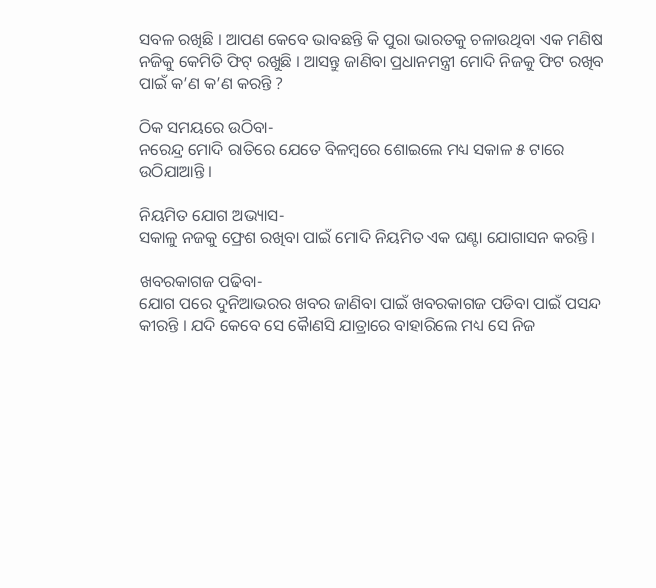ସବଳ ରଖିଛି । ଆପଣ କେବେ ଭାବଛନ୍ତି କି ପୁରା ଭାରତକୁ ଚଳାଉଥିବା ଏକ ମଣିଷ ନଜିକୁ କେମିତି ଫିଟ୍ ରଖୁଛି । ଆସନ୍ତୁ ଜାଣିବା ପ୍ରଧାନମନ୍ତ୍ରୀ ମୋଦି ନିଜକୁ ଫିଟ ରଖିବ ପାଇଁ କ’ଣ କ’ଣ କରନ୍ତି ?

ଠିକ ସମୟରେ ଉଠିବା-
ନରେନ୍ଦ୍ର ମୋଦି ରାତିରେ ଯେତେ ବିଳମ୍ବରେ ଶୋଇଲେ ମଧ୍ୟ ସକାଳ ୫ ଟାରେ ଉଠିଯାଆନ୍ତି ।

ନିୟମିତ ଯୋଗ ଅଭ୍ୟାସ-
ସକାଳୁ ନଜକୁ ଫ୍ରେଶ ରଖିବା ପାଇଁ ମୋଦି ନିୟମିତ ଏକ ଘଣ୍ଟା ଯୋଗାସନ କରନ୍ତି ।

ଖବରକାଗଜ ପଢିବା-
ଯୋଗ ପରେ ଦୁନିଆଭରର ଖବର ଜାଣିବା ପାଇଁ ଖବରକାଗଜ ପଡିବା ପାଇଁ ପସନ୍ଦ କୀରନ୍ତି । ଯଦି କେବେ ସେ କୈାଣସି ଯାତ୍ରାରେ ବାହାରିଲେ ମଧ୍ୟ ସେ ନିଜ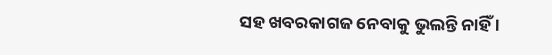ସହ ଖବରକାଗଜ ନେବାକୁ ଭୁଲନ୍ତି ନାହିଁ ।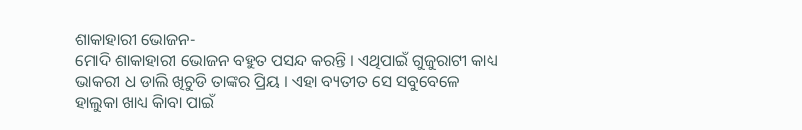ଶାକାହାରୀ ଭୋଜନ-
ମୋଦି ଶାକାହାରୀ ଭୋଜନ ବହୁତ ପସନ୍ଦ କରନ୍ତି । ଏଥିପାଇଁ ଗୁଜୁରାଟୀ କାଧ୍ୟ ଭାକରୀ ଧ ଡାଲି ଖିଚୁଡି ତାଙ୍କର ପ୍ରିୟ । ଏହା ବ୍ୟତୀତ ସେ ସବୁବେଳେ ହାଲୁକା ଖାଧ୍ୟ କାିବା ପାଇଁ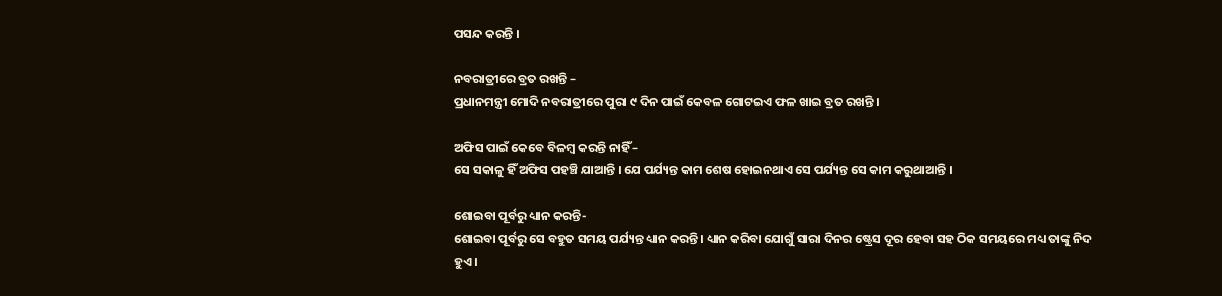ପସନ୍ଦ କରନ୍ତି ।

ନବରାତ୍ରୀରେ ବ୍ରତ ରଖନ୍ତି –
ପ୍ରଧାନମନ୍ତ୍ରୀ ମୋଦି ନବରାତ୍ରୀରେ ପୁରା ୯ ଦିନ ପାଇଁ କେବଳ ଗୋଟଇଏ ଫଳ ଖାଇ ବ୍ରତ ରଖନ୍ତି ।

ଅଫିସ ପାଇଁ କେବେ ବିଳମ୍ବ କରନ୍ତି ନାହିଁ –
ସେ ସକାଳୁ ହିଁ ଅଫିସ ପହଞ୍ଚି ଯାଆନ୍ତି । ଯେ ପର୍ଯ୍ୟନ୍ତ କାମ ଶେଷ ହୋଇନଥାଏ ସେ ପର୍ଯ୍ୟନ୍ତ ସେ କାମ କରୁଥାଆନ୍ତି ।

ଶୋଇବା ପୂର୍ବରୁ ଧ୍ୟାନ କରନ୍ତି-
ଶୋଇବା ପୂର୍ବରୁ ସେ ବହୁତ ସମୟ ପର୍ଯ୍ୟନ୍ତ ଧ୍ୟାନ କରନ୍ତି । ଧ୍ୟାନ କରିବା ଯୋଗୁଁ ସାରା ଦିନର ଷ୍ଟ୍ରେସ ଦୂର ହେବା ସହ ଠିକ ସମୟରେ ମଧ୍ୟ ତାଙ୍କୁ ନିଦ ହୁଏ ।